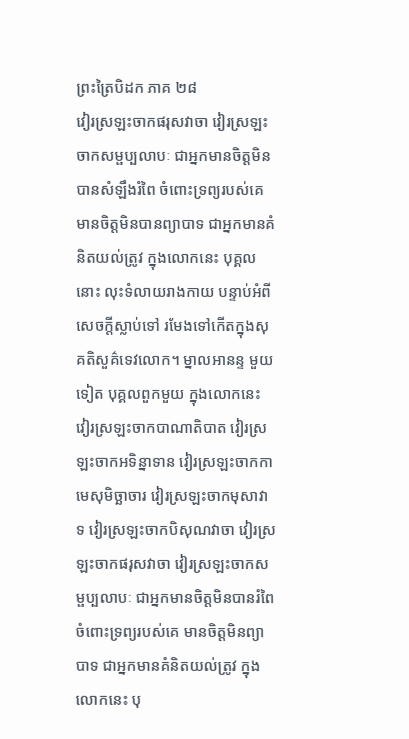ព្រះត្រៃបិដក ភាគ ២៨
វៀរស្រឡះចាកផរុសវាចា វៀរស្រឡះចាកសម្ផប្បលាបៈ ជាអ្នកមានចិត្តមិនបានសំឡឹងរំពៃ ចំពោះទ្រព្យរបស់គេ មានចិត្តមិនបានព្យាបាទ ជាអ្នកមានគំនិតយល់ត្រូវ ក្នុងលោកនេះ បុគ្គលនោះ លុះទំលាយរាងកាយ បន្ទាប់អំពីសេចក្តីស្លាប់ទៅ រមែងទៅកើតក្នុងសុគតិសួគ៌ទេវលោក។ ម្នាលអានន្ទ មួយទៀត បុគ្គលពួកមួយ ក្នុងលោកនេះ វៀរស្រឡះចាកបាណាតិបាត វៀរស្រឡះចាកអទិន្នាទាន វៀរស្រឡះចាកកាមេសុមិច្ឆាចារ វៀរស្រឡះចាកមុសាវាទ វៀរស្រឡះចាកបិសុណវាចា វៀរស្រឡះចាកផរុសវាចា វៀរស្រឡះចាកសម្ផប្បលាបៈ ជាអ្នកមានចិត្តមិនបានរំពៃ ចំពោះទ្រព្យរបស់គេ មានចិត្តមិនព្យាបាទ ជាអ្នកមានគំនិតយល់ត្រូវ ក្នុងលោកនេះ បុ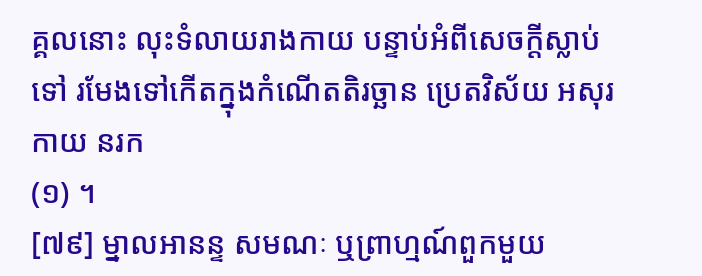គ្គលនោះ លុះទំលាយរាងកាយ បន្ទាប់អំពីសេចក្តីស្លាប់ទៅ រមែងទៅកើតក្នុងកំណើតតិរច្ឆាន ប្រេតវិស័យ អសុរកាយ នរក
(១) ។
[៧៩] ម្នាលអានន្ទ សមណៈ ឬព្រាហ្មណ៍ពួកមួយ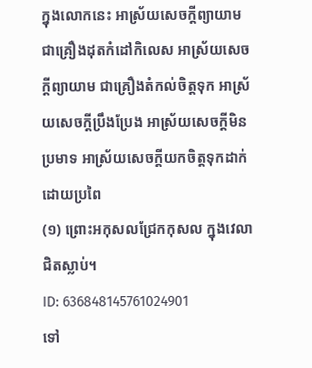ក្នុងលោកនេះ អាស្រ័យសេចក្តីព្យាយាម ជាគ្រឿងដុតកំដៅកិលេស អាស្រ័យសេចក្តីព្យាយាម ជាគ្រឿងតំកល់ចិត្តទុក អាស្រ័យសេចក្តីប្រឹងប្រែង អាស្រ័យសេចក្តីមិនប្រមាទ អាស្រ័យសេចក្តីយកចិត្តទុកដាក់ ដោយប្រពៃ
(១) ព្រោះអកុសលជ្រែកកុសល ក្នុងវេលាជិតស្លាប់។
ID: 636848145761024901
ទៅ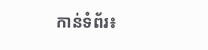កាន់ទំព័រ៖